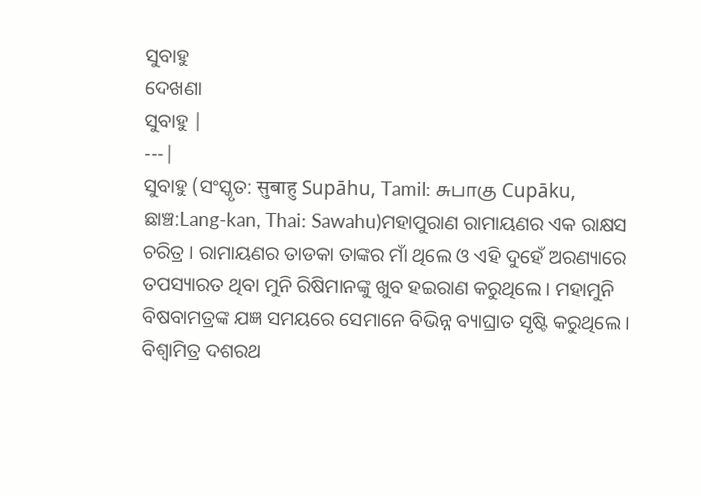ସୁବାହୁ
ଦେଖଣା
ସୁବାହୁ |
---|
ସୁବାହୁ (ସଂସ୍କୃତ: सुबाहु Supāhu, Tamil: சுபாகு Cupāku, ଛାଞ୍ଚ:Lang-kan, Thai: Sawahu)ମହାପୁରାଣ ରାମାୟଣର ଏକ ରାକ୍ଷସ ଚରିତ୍ର । ରାମାୟଣର ତାଡକା ତାଙ୍କର ମାଁ ଥିଲେ ଓ ଏହି ଦୁହେଁ ଅରଣ୍ୟାରେ ତପସ୍ୟାରତ ଥିବା ମୁନି ରିଷିମାନଙ୍କୁ ଖୁବ ହଇରାଣ କରୁଥିଲେ । ମହାମୁନି ବିଷବାମତ୍ରଙ୍କ ଯଜ୍ଞ ସମୟରେ ସେମାନେ ବିଭିନ୍ନ ବ୍ୟାଘ୍ରାତ ସୃଷ୍ଟି କରୁଥିଲେ ।
ବିଶ୍ୱାମିତ୍ର ଦଶରଥ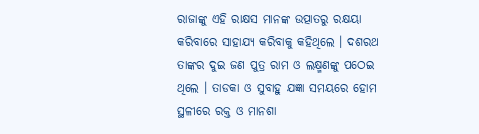ରାଜାଙ୍କୁ ଏହି ରାକ୍ଷସ ମାନଙ୍କ ଉତ୍ପାତରୁ ରକ୍ଷୟା କରିବାରେ ସାହାଯ୍ୟ କରିବାକୁ କହିଥିଲେ । ଦଶରଥ ତାଙ୍କର ଦୁଇ ଜଣ ପୁତ୍ର ରାମ ଓ ଲକ୍ଷ୍ମଣଙ୍କୁ ପଠେଇ ଥିଲେ । ତାଡକା ଓ ସୁବାହୁ ଯଜ୍ଞା ସମୟରେ ହୋମ ସ୍ଥଳୀରେ ରକ୍ତ ଓ ମାନଶା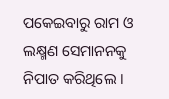ପକେଇବାରୁ ରାମ ଓ ଲକ୍ଷ୍ମଣ ସେମାନନକୁ ନିପାତ କରିଥିଲେ ।